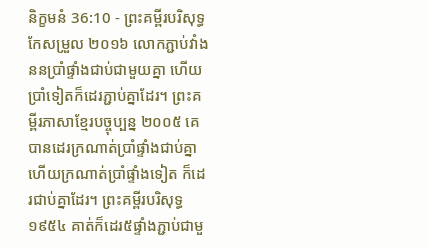និក្ខមនំ 36:10 - ព្រះគម្ពីរបរិសុទ្ធកែសម្រួល ២០១៦ លោកភ្ជាប់វាំងននប្រាំផ្ទាំងជាប់ជាមួយគ្នា ហើយប្រាំទៀតក៏ដេរភ្ជាប់គ្នាដែរ។ ព្រះគម្ពីរភាសាខ្មែរបច្ចុប្បន្ន ២០០៥ គេបានដេរក្រណាត់ប្រាំផ្ទាំងជាប់គ្នា ហើយក្រណាត់ប្រាំផ្ទាំងទៀត ក៏ដេរជាប់គ្នាដែរ។ ព្រះគម្ពីរបរិសុទ្ធ ១៩៥៤ គាត់ក៏ដេរ៥ផ្ទាំងភ្ជាប់ជាមួ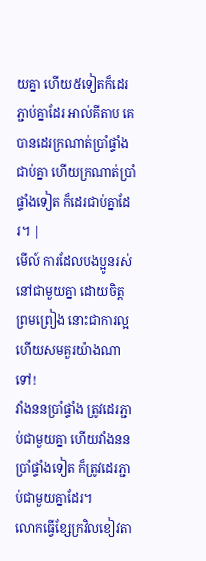យគ្នា ហើយ៥ទៀតក៏ដេរភ្ជាប់គ្នាដែរ អាល់គីតាប គេបានដេរក្រណាត់ប្រាំផ្ទាំងជាប់គ្នា ហើយក្រណាត់ប្រាំផ្ទាំងទៀត ក៏ដេរជាប់គ្នាដែរ។ |
មើល៍ ការដែលបងប្អូនរស់នៅជាមួយគ្នា ដោយចិត្តព្រមព្រៀង នោះជាការល្អ ហើយសមគួរយ៉ាងណាទៅ!
វាំងននប្រាំផ្ទាំង ត្រូវដេរភ្ជាប់ជាមួយគ្នា ហើយវាំងននប្រាំផ្ទាំងទៀត ក៏ត្រូវដេរភ្ជាប់ជាមួយគ្នាដែរ។
លោកធ្វើខ្សែក្រវិលខៀវតា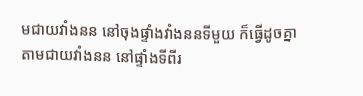មជាយវាំងនន នៅចុងផ្ទាំងវាំងននទីមួយ ក៏ធ្វើដូចគ្នាតាមជាយវាំងនន នៅផ្ទាំងទីពីរ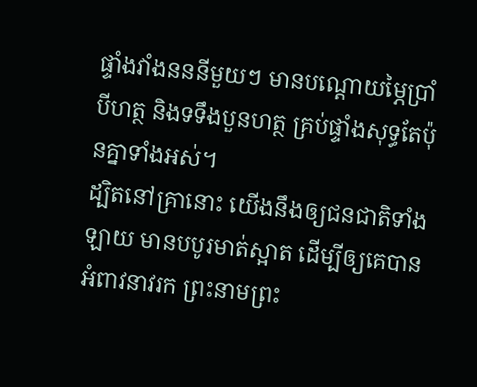ផ្ទាំងវាំងនននីមួយៗ មានបណ្តោយម្ភៃប្រាំបីហត្ថ និងទទឹងបួនហត្ថ គ្រប់ផ្ទាំងសុទ្ធតែប៉ុនគ្នាទាំងអស់។
ដ្បិតនៅគ្រានោះ យើងនឹងឲ្យជនជាតិទាំងឡាយ មានបបូរមាត់ស្អាត ដើម្បីឲ្យគេបានអំពាវនាវរក ព្រះនាមព្រះ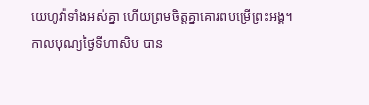យេហូវ៉ាទាំងអស់គ្នា ហើយព្រមចិត្តគ្នាគោរពបម្រើព្រះអង្គ។
កាលបុណ្យថ្ងៃទីហាសិប បាន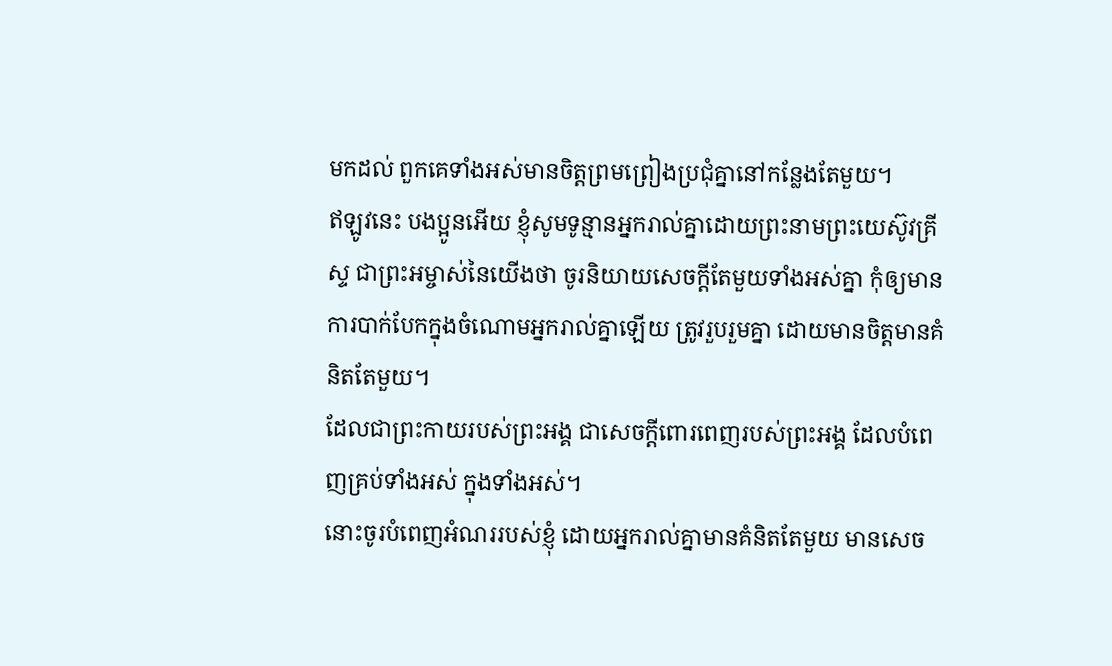មកដល់ ពួកគេទាំងអស់មានចិត្តព្រមព្រៀងប្រជុំគ្នានៅកន្លែងតែមួយ។
ឥឡូវនេះ បងប្អូនអើយ ខ្ញុំសូមទូន្មានអ្នករាល់គ្នាដោយព្រះនាមព្រះយេស៊ូវគ្រីស្ទ ជាព្រះអម្ចាស់នៃយើងថា ចូរនិយាយសេចក្តីតែមួយទាំងអស់គ្នា កុំឲ្យមានការបាក់បែកក្នុងចំណោមអ្នករាល់គ្នាឡើយ ត្រូវរួបរួមគ្នា ដោយមានចិត្តមានគំនិតតែមួយ។
ដែលជាព្រះកាយរបស់ព្រះអង្គ ជាសេចក្តីពោរពេញរបស់ព្រះអង្គ ដែលបំពេញគ្រប់ទាំងអស់ ក្នុងទាំងអស់។
នោះចូរបំពេញអំណររបស់ខ្ញុំ ដោយអ្នករាល់គ្នាមានគំនិតតែមួយ មានសេច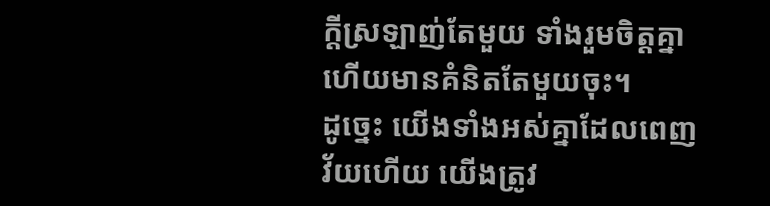ក្ដីស្រឡាញ់តែមួយ ទាំងរួមចិត្តគ្នា ហើយមានគំនិតតែមួយចុះ។
ដូច្នេះ យើងទាំងអស់គ្នាដែលពេញវ័យហើយ យើងត្រូវ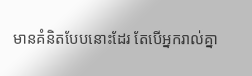មានគំនិតបែបនោះដែរ តែបើអ្នករាល់គ្នា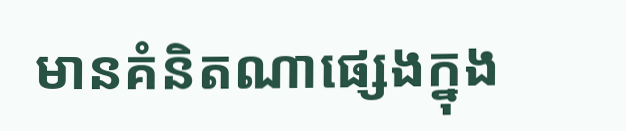មានគំនិតណាផ្សេងក្នុង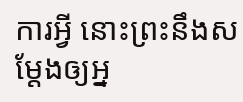ការអ្វី នោះព្រះនឹងសម្តែងឲ្យអ្ន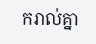ករាល់គ្នា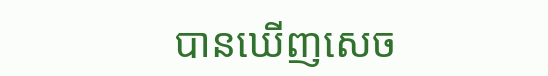បានឃើញសេច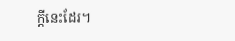ក្ដីនេះដែរ។